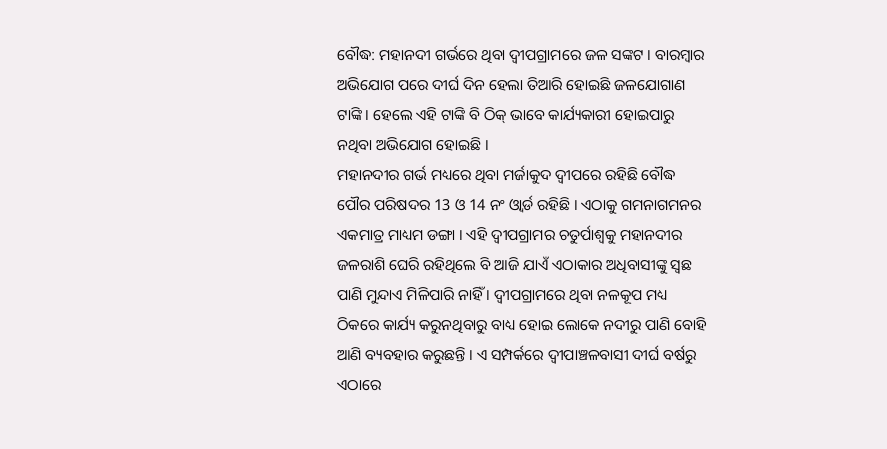ବୌଦ୍ଧ: ମହାନଦୀ ଗର୍ଭରେ ଥିବା ଦ୍ବୀପଗ୍ରାମରେ ଜଳ ସଙ୍କଟ । ବାରମ୍ବାର ଅଭିଯୋଗ ପରେ ଦୀର୍ଘ ଦିନ ହେଲା ତିଆରି ହୋଇଛି ଜଳଯୋଗାଣ ଟାଙ୍କି । ହେଲେ ଏହି ଟାଙ୍କି ବି ଠିକ୍ ଭାବେ କାର୍ଯ୍ୟକାରୀ ହୋଇପାରୁ ନଥିବା ଅଭିଯୋଗ ହୋଇଛି ।
ମହାନଦୀର ଗର୍ଭ ମଧ୍ୟରେ ଥିବା ମର୍ଜାକୁଦ ଦ୍ବୀପରେ ରହିଛି ବୌଦ୍ଧ ପୌର ପରିଷଦର 13 ଓ 14 ନଂ ଓ୍ବାର୍ଡ ରହିଛି । ଏଠାକୁ ଗମନାଗମନର ଏକମାତ୍ର ମାଧ୍ୟମ ଡଙ୍ଗା । ଏହି ଦ୍ବୀପଗ୍ରାମର ଚତୁର୍ପାଶ୍ବକୁ ମହାନଦୀର ଜଳରାଶି ଘେରି ରହିଥିଲେ ବି ଆଜି ଯାଏଁ ଏଠାକାର ଅଧିବାସୀଙ୍କୁ ସ୍ବଛ ପାଣି ମୁନ୍ଦାଏ ମିଳିପାରି ନାହିଁ । ଦ୍ବୀପଗ୍ରାମରେ ଥିବା ନଳକୂପ ମଧ୍ୟ ଠିକରେ କାର୍ଯ୍ୟ କରୁନଥିବାରୁ ବାଧ୍ୟ ହୋଇ ଲୋକେ ନଦୀରୁ ପାଣି ବୋହି ଆଣି ବ୍ୟବହାର କରୁଛନ୍ତି । ଏ ସମ୍ପର୍କରେ ଦ୍ବୀପାଞ୍ଚଳବାସୀ ଦୀର୍ଘ ବର୍ଷରୁ ଏଠାରେ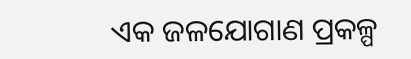ଏକ ଜଳଯୋଗାଣ ପ୍ରକଳ୍ପ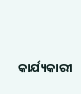କାର୍ଯ୍ୟକାରୀ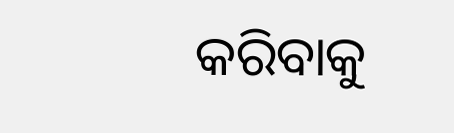କରିବାକୁ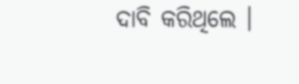ଦାବି କରିଥିଲେ ।